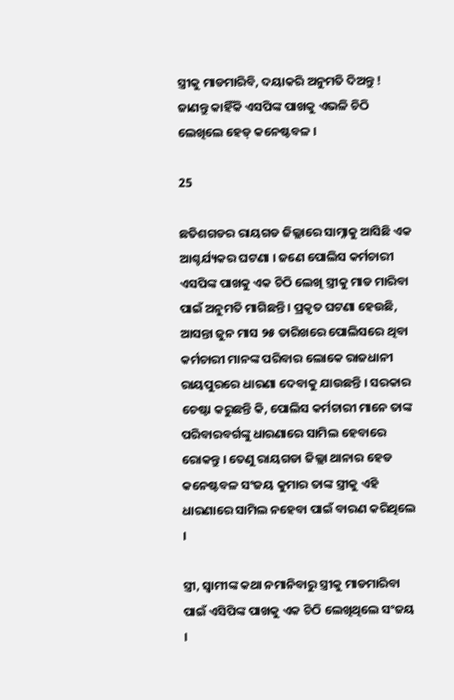ସ୍ତ୍ରୀକୁ ମାଡମାରିବି, ଦୟାକରି ଅନୁମତି ଦିଅନ୍ତୁ ! ଜାଣନ୍ତୁ କାହିଁକି ଏସପିଙ୍କ ପାଖକୁ ଏଭଳି ଚିଠି ଲେଖିଲେ ହେଡ୍ କନେଷ୍ଟବଳ ।

25

ଛତିଶଗଡର ରାୟଗଡ ଜିଲ୍ଲାରେ ସାମ୍ନାକୁ ଆସିଛି ଏକ ଆଶ୍ଚର୍ଯ୍ୟକର ଘଟଣା । ଜଣେ ପୋଲିସ କର୍ମଚାରୀ ଏସପିଙ୍କ ପାଖକୁ ଏକ ଚିଠି ଲେଖି ସ୍ତ୍ରୀକୁ ମାଡ ମାରିବା ପାଇଁ ଅନୁମତି ମାଗିଛନ୍ତି । ପ୍ରକୃତ ଘଟଣା ହେଉଛି, ଆସନ୍ତା ଜୁନ ମାସ ୨୫ ତାରିଖରେ ପୋଲିସରେ ଥିବା କର୍ମଚାରୀ ମାନଙ୍କ ପରିବାର ଲୋକେ ରାଜଧାନୀ ରାୟପୁରରେ ଧାରଣା ଦେବାକୁ ଯାଉଛନ୍ତି । ସରକାର ଚେଷ୍ଟା କରୁଛନ୍ତି କି, ପୋଲିସ କର୍ମଚାରୀ ମାନେ ତାଙ୍କ ପରିବାରବର୍ଗଙ୍କୁ ଧାରଣାରେ ସାମିଲ ହେବାରେ ରୋକନ୍ତୁ । ତେଣୁ ରାୟଗଡା ଜିଲ୍ଲା ଥାନାର ହେଡ କନେଷ୍ଟବଳ ସଂଜୟ କୁମାର ତାଙ୍କ ସ୍ତ୍ରୀକୁ ଏହି ଧାରଣାରେ ସାମିଲ ନହେବା ପାଇଁ ବାରଣ କରିଥିଲେ ।

ସ୍ତ୍ରୀ, ସ୍ୱାମୀଙ୍କ କଥା ନମାନିବାରୁ ସ୍ତ୍ରୀକୁ ମାଡମାରିବା ପାଇଁ ଏସିପିଙ୍କ ପାଖକୁ ଏକ ଚିଠି ଲେଖିଥିଲେ ସଂଜୟ ।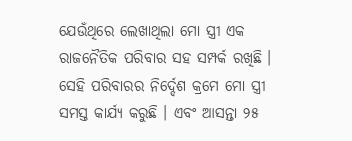ଯେଉଁଥିରେ ଲେଖାଥିଲା ମୋ ସ୍ତ୍ରୀ ଏକ ରାଜନୈତିକ ପରିବାର ସହ ସମ୍ପର୍କ ରଖିଛି । ସେହି ପରିବାରର ନିର୍ଦ୍ଦେଶ କ୍ରମେ ମୋ ସ୍ତ୍ରୀ ସମସ୍ତ କାର୍ଯ୍ୟ କରୁଛି । ଏବଂ ଆସନ୍ତା ୨୫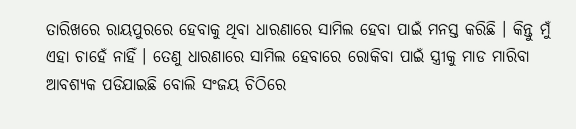ତାରିଖରେ ରାୟପୁରରେ ହେବାକୁ ଥିବା ଧାରଣାରେ ସାମିଲ ହେବା ପାଇଁ ମନସ୍ତ କରିଛି । କିନ୍ତୁ ମୁଁ ଏହା ଚାହେଁ ନାହିଁ । ତେଣୁ ଧାରଣାରେ ସାମିଲ ହେବାରେ ରୋକିବା ପାଇଁ ସ୍ତ୍ରୀକୁ ମାଡ ମାରିବା ଆବଶ୍ୟକ ପଡିଯାଇଛି ବୋଲି ସଂଜୟ ଚିଠିରେ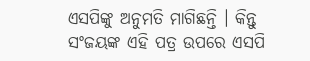ଏସପିଙ୍କୁ ଅନୁମତି ମାଗିଛନ୍ତି । କିନ୍ତୁ ସଂଜୟଙ୍କ ଏହି ପତ୍ର ଉପରେ ଏସପି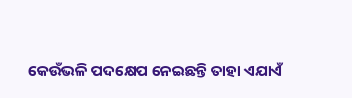କେଉଁଭଳି ପଦକ୍ଷେପ ନେଇଛନ୍ତି ତାହା ଏଯାଏଁ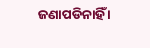ଜଣାପଡିନାହିଁ ।